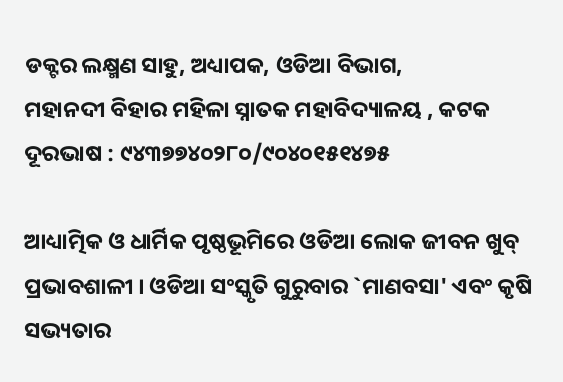ଡକ୍ଟର ଲକ୍ଷ୍ମଣ ସାହୁ, ଅଧ୍ୟାପକ, ଓଡିଆ ବିଭାଗ,
ମହାନଦୀ ବିହାର ମହିଳା ସ୍ନାତକ ମହାବିଦ୍ୟାଳୟ , କଟକ
ଦୂରଭାଷ : ୯୪୩୭୭୪୦୨୮୦/୯୦୪୦୧୫୧୪୭୫

ଆଧ୍ୟାତ୍ମିକ ଓ ଧାର୍ମିକ ପୃଷ୍ଠଭୂମିରେ ଓଡିଆ ଲୋକ ଜୀବନ ଖୁବ୍ ପ୍ରଭାବଶାଳୀ । ଓଡିଆ ସଂସ୍କୃତି ଗୁରୁବାର `ମାଣବସା' ଏବଂ କୃଷି ସଭ୍ୟତାର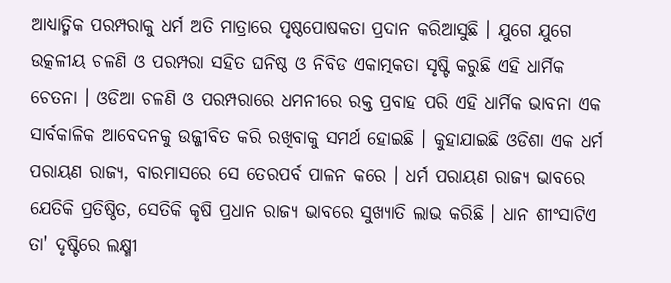ଆଧ୍ୟାତ୍ମିକ ପରମ୍ପରାକୁ ଧର୍ମ ଅତି ମାତ୍ରାରେ ପୃଷ୍ଠପୋଷକତା ପ୍ରଦାନ କରିଆସୁଛି । ଯୁଗେ ଯୁଗେ ଉତ୍କଳୀୟ ଚଳଣି ଓ ପରମ୍ପରା ସହିତ ଘନିଷ୍ଠ ଓ ନିବିଡ ଏକାତ୍ମକତା ସୃଷ୍ଟି କରୁଛି ଏହି ଧାର୍ମିକ ଚେତନା । ଓଡିଆ ଚଳଣି ଓ ପରମ୍ପରାରେ ଧମନୀରେ ରକ୍ତ ପ୍ରବାହ ପରି ଏହି ଧାର୍ମିକ ଭାବନା ଏକ ସାର୍ବକାଳିକ ଆବେଦନକୁ ଉଜ୍ଜୀବିତ କରି ରଖିବାକୁ ସମର୍ଥ ହୋଇଛି । କୁହାଯାଇଛି ଓଡିଶା ଏକ ଧର୍ମ ପରାୟଣ ରାଜ୍ୟ, ବାରମାସରେ ସେ ତେରପର୍ବ ପାଳନ କରେ । ଧର୍ମ ପରାୟଣ ରାଜ୍ୟ ଭାବରେ ଯେତିକି ପ୍ରତିଷ୍ଠିତ, ସେତିକି କୃଷି ପ୍ରଧାନ ରାଜ୍ୟ ଭାବରେ ସୁଖ୍ୟାତି ଲାଭ କରିଛି । ଧାନ ଶୀଂସାଟିଏ ତା' ଦୃଷ୍ଟିରେ ଲକ୍ଷ୍ମୀ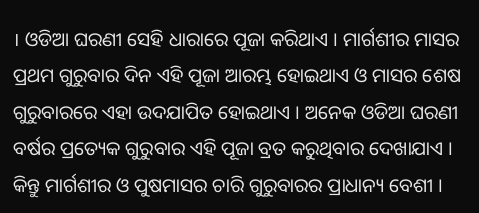। ଓଡିଆ ଘରଣୀ ସେହି ଧାରାରେ ପୂଜା କରିଥାଏ । ମାର୍ଗଶୀର ମାସର ପ୍ରଥମ ଗୁରୁବାର ଦିନ ଏହି ପୂଜା ଆରମ୍ଭ ହୋଇଥାଏ ଓ ମାସର ଶେଷ ଗୁରୁବାରରେ ଏହା ଉଦଯାପିତ ହୋଇଥାଏ । ଅନେକ ଓଡିଆ ଘରଣୀ ବର୍ଷର ପ୍ରତ୍ୟେକ ଗୁରୁବାର ଏହି ପୂଜା ବ୍ରତ କରୁଥିବାର ଦେଖାଯାଏ । କିନ୍ତୁ ମାର୍ଗଶୀର ଓ ପୁଷମାସର ଚାରି ଗୁରୁବାରର ପ୍ରାଧାନ୍ୟ ବେଶୀ ।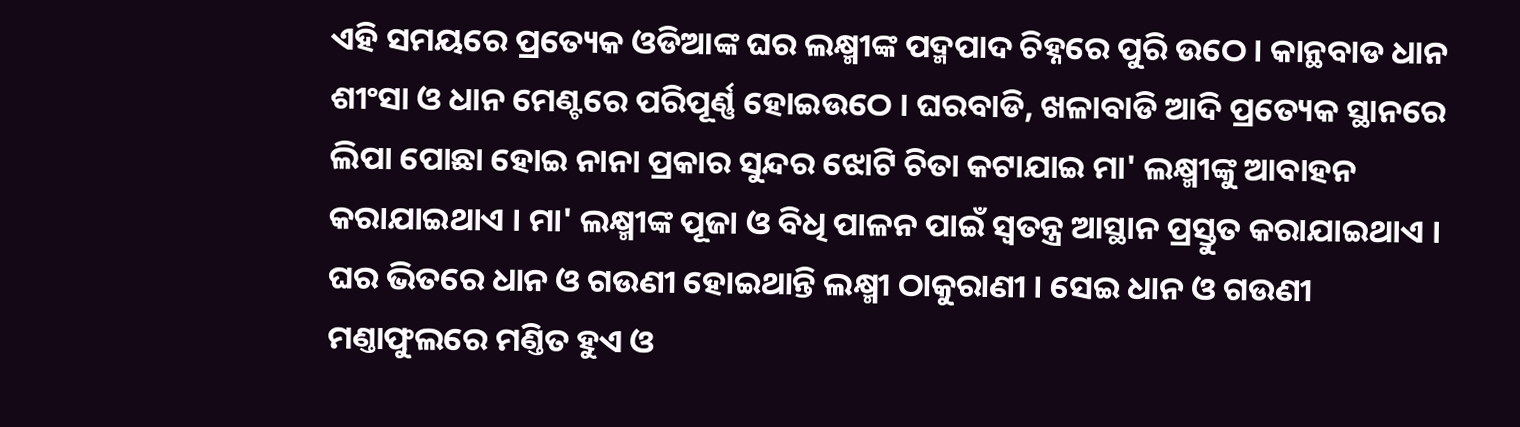ଏହି ସମୟରେ ପ୍ରତ୍ୟେକ ଓଡିଆଙ୍କ ଘର ଲକ୍ଷ୍ମୀଙ୍କ ପଦ୍ମପାଦ ଚିହ୍ନରେ ପୁରି ଉଠେ । କାନ୍ଥବାଡ ଧାନ ଶୀଂସା ଓ ଧାନ ମେଣ୍ଟରେ ପରିପୂର୍ଣ୍ଣ ହୋଇଉଠେ । ଘରବାଡି, ଖଳାବାଡି ଆଦି ପ୍ରତ୍ୟେକ ସ୍ଥାନରେ ଲିପା ପୋଛା ହୋଇ ନାନା ପ୍ରକାର ସୁନ୍ଦର ଝୋଟି ଚିତା କଟାଯାଇ ମା' ଲକ୍ଷ୍ମୀଙ୍କୁ ଆବାହନ କରାଯାଇଥାଏ । ମା' ଲକ୍ଷ୍ମୀଙ୍କ ପୂଜା ଓ ବିଧି ପାଳନ ପାଇଁ ସ୍ୱତନ୍ତ୍ର ଆସ୍ଥାନ ପ୍ରସ୍ତୁତ କରାଯାଇଥାଏ । ଘର ଭିତରେ ଧାନ ଓ ଗଉଣୀ ହୋଇଥାନ୍ତି ଲକ୍ଷ୍ମୀ ଠାକୁରାଣୀ । ସେଇ ଧାନ ଓ ଗଉଣୀ ମଣ୍ତାଫୁଲରେ ମଣ୍ତିତ ହୁଏ ଓ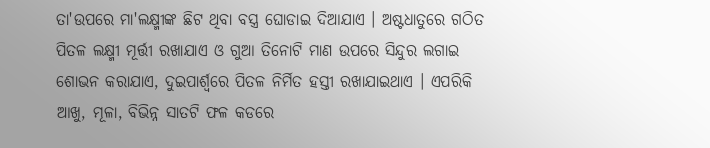ତା'ଉପରେ ମା'ଲକ୍ଷ୍ମୀଙ୍କ ଛିଟ ଥିବା ବସ୍ତ୍ର ଘୋଡାଇ ଦିଆଯାଏ । ଅଷ୍ଟଧାତୁରେ ଗଠିତ ପିତଳ ଲକ୍ଷ୍ମୀ ମୂର୍ତ୍ତୀ ରଖାଯାଏ ଓ ଗୁଆ ତିନୋଟି ମାଣ ଉପରେ ସିନ୍ଦୁର ଲଗାଇ ଶୋଭନ କରାଯାଏ, ଦୁଇପାର୍ଶ୍ଵରେ ପିତଳ ନିର୍ମିତ ହସ୍ତୀ ରଖାଯାଇଥାଏ । ଏପରିକି ଆଖୁ, ମୂଳା, ବିଭିନ୍ନ ସାତଟି ଫଳ କଡରେ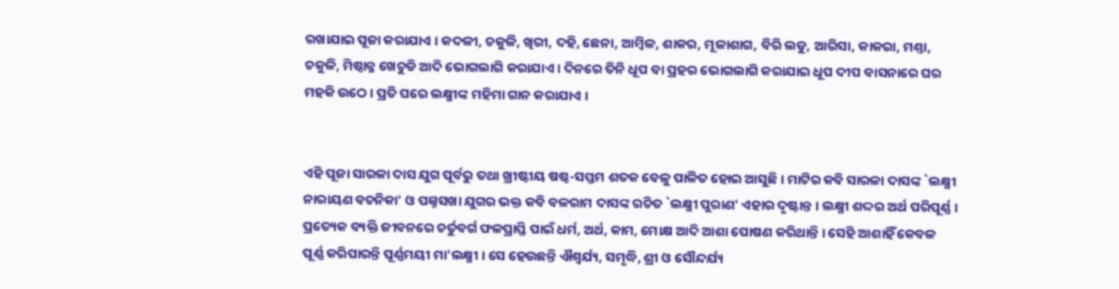ରଖାଯାଇ ପୂଜା କରାଯାଏ । କଦଳୀ, ଚକୁଳି, ଖିରୀ, ଦହି, ଛେନା, ଆମ୍ବିଳ, ଶାକର, ମୂଳାଶାଗ, ବିରି ଲଡୁ, ଆରିସା, କାକରା, ମଣ୍ତା, ଚକୁଳି, ମିଷ୍ଠାନ୍ନ ଖେଚୁଡି ଆଦି ଭୋଗଲାଗି କରାଯାଏ । ଦିନରେ ତିନି ଧୂପ ବା ପ୍ରହର ଭୋଗଲାଗି କରାଯାଇ ଧୂପ ଦୀପ ବାସନାରେ ଘର ମହକି ଉଠେ । ପ୍ରତି ଘରେ ଲକ୍ଷ୍ମୀଙ୍କ ମହିମା ଗାନ କରାଯାଏ ।


ଏହି ପୂଜା ସାରଳା ଦାସ ଯୁଗ ପୂର୍ବରୁ ତଥା ଖ୍ରୀଷ୍ଟୀୟ ଷଷ୍ଠ-ସପ୍ତମ ଶତକ ବେଳୁ ପାଳିତ ହୋଇ ଆସୁଛି । ମାଟିର କବି ସାରଳା ଦାସଙ୍କ `ଲକ୍ଷ୍ମୀ ନାରାୟଣ ବଚନିକା' ଓ ପଞ୍ନସଖା ଯୁଗର ଭକ୍ତ କବି ବଳରାମ ଦାସଙ୍କ ରଚିତ `ଲକ୍ଷ୍ମୀ ପୁରାଣ' ଏହାର ଦୃଷ୍ଟାନ୍ତ । ଲକ୍ଷ୍ମୀ ଶଦ୍ଦର ଅର୍ଥ ପରିପୂର୍ଣ୍ଣ । ପ୍ରତ୍ୟେକ ବ୍ୟକ୍ତି ଜୀବନରେ ଚର୍ତୁବର୍ଗ ଫଳପ୍ରାପ୍ତି ପାଇଁ ଧର୍ମ, ଅର୍ଥ, କାମ, ମୋକ୍ଷ ଆଦି ଆଶା ପୋଷଣ କରିଥାନ୍ତି । ସେହି ଆଶାହିଁ କେବଳ ପୂର୍ଣ୍ଣ କରିପାରନ୍ତି ପୂର୍ଣ୍ଣମୟୀ ମା'ଲକ୍ଷ୍ମୀ । ସେ ହେଉଛନ୍ତି ଐଶ୍ୱର୍ଯ୍ୟ, ସମୃଦ୍ଧି, ଶ୍ରୀ ଓ ସୌନ୍ଦର୍ଯ୍ୟ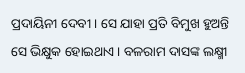ପ୍ରଦାୟିନୀ ଦେବୀ । ସେ ଯାହା ପ୍ରତି ବିମୁଖ ହୁଅନ୍ତି ସେ ଭିକ୍ଷୁକ ହୋଇଥାଏ । ବଳରାମ ଦାସଙ୍କ ଲକ୍ଷ୍ମୀ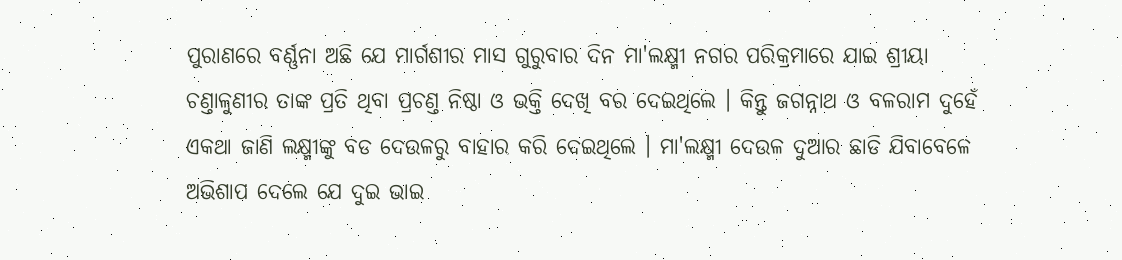ପୁରାଣରେ ବର୍ଣ୍ଣନା ଅଛି ଯେ ମାର୍ଗଶୀର ମାସ ଗୁରୁବାର ଦିନ ମା'ଲକ୍ଷ୍ମୀ ନଗର ପରିକ୍ରମାରେ ଯାଇ ଶ୍ରୀୟା ଚଣ୍ତାଳୁଣୀର ତାଙ୍କ ପ୍ରତି ଥିବା ପ୍ରଚଣ୍ତ ନିଷ୍ଠା ଓ ଭକ୍ତି ଦେଖି ବର ଦେଇଥିଲେ । କିନ୍ତୁ ଜଗନ୍ନାଥ ଓ ବଳରାମ ଦୁହେଁ ଏକଥା ଜାଣି ଲକ୍ଷ୍ମୀଙ୍କୁ ବଡ ଦେଉଳରୁ ବାହାର କରି ଦେଇଥିଲେ । ମା'ଲକ୍ଷ୍ମୀ ଦେଉଳ ଦୁଆର ଛାଡି ଯିବାବେଳେ ଅଭିଶାପ ଦେଲେ ଯେ ଦୁଇ ଭାଇ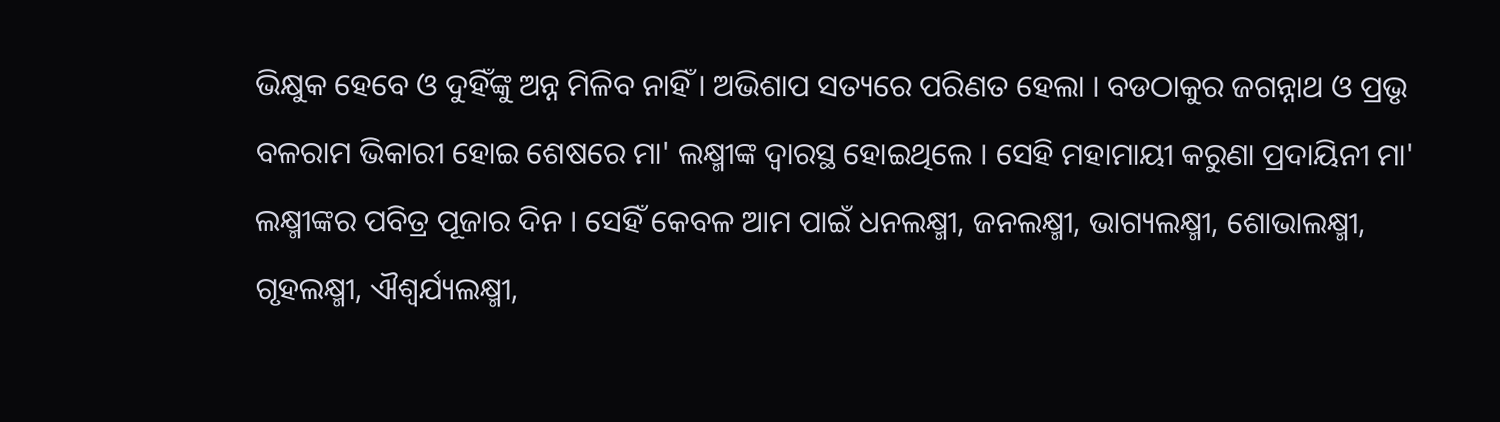ଭିକ୍ଷୁକ ହେବେ ଓ ଦୁହିଁଙ୍କୁ ଅନ୍ନ ମିଳିବ ନାହିଁ । ଅଭିଶାପ ସତ୍ୟରେ ପରିଣତ ହେଲା । ବଡଠାକୁର ଜଗନ୍ନାଥ ଓ ପ୍ରଭୃ ବଳରାମ ଭିକାରୀ ହୋଇ ଶେଷରେ ମା' ଲକ୍ଷ୍ମୀଙ୍କ ଦ୍ୱାରସ୍ଥ ହୋଇଥିଲେ । ସେହି ମହାମାୟୀ କରୁଣା ପ୍ରଦାୟିନୀ ମା' ଲକ୍ଷ୍ମୀଙ୍କର ପବିତ୍ର ପୂଜାର ଦିନ । ସେହିଁ କେବଳ ଆମ ପାଇଁ ଧନଲକ୍ଷ୍ମୀ, ଜନଲକ୍ଷ୍ମୀ, ଭାଗ୍ୟଲକ୍ଷ୍ମୀ, ଶୋଭାଲକ୍ଷ୍ମୀ, ଗୃହଲକ୍ଷ୍ମୀ, ଐଶ୍ୱର୍ଯ୍ୟଲକ୍ଷ୍ମୀ,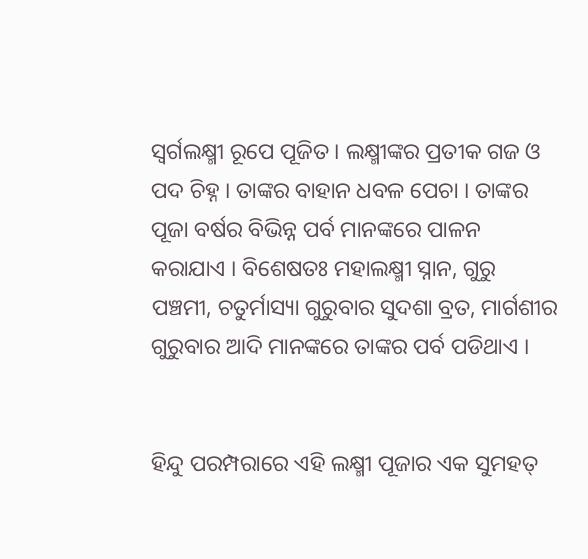ସ୍ୱର୍ଗଲକ୍ଷ୍ମୀ ରୂପେ ପୂଜିତ । ଲକ୍ଷ୍ମୀଙ୍କର ପ୍ରତୀକ ଗଜ ଓ ପଦ ଚିହ୍ନ । ତାଙ୍କର ବାହାନ ଧବଳ ପେଚା । ତାଙ୍କର ପୂଜା ବର୍ଷର ବିଭିନ୍ନ ପର୍ବ ମାନଙ୍କରେ ପାଳନ କରାଯାଏ । ବିଶେଷତଃ ମହାଲକ୍ଷ୍ମୀ ସ୍ନାନ, ଗୁରୁ ପଞ୍ଚମୀ, ଚତୁର୍ମାସ୍ୟା ଗୁରୁବାର ସୁଦଶା ବ୍ରତ, ମାର୍ଗଶୀର ଗୁରୁବାର ଆଦି ମାନଙ୍କରେ ତାଙ୍କର ପର୍ବ ପଡିଥାଏ ।


ହିନ୍ଦୁ ପରମ୍ପରାରେ ଏହି ଲକ୍ଷ୍ମୀ ପୂଜାର ଏକ ସୁମହତ୍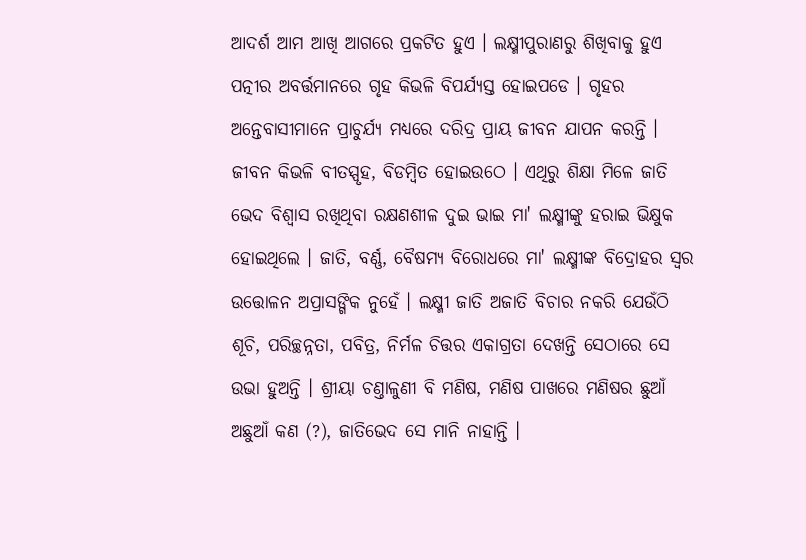ଆଦର୍ଶ ଆମ ଆଖି ଆଗରେ ପ୍ରକଟିତ ହୁଏ । ଲକ୍ଷ୍ମୀପୁରାଣରୁ ଶିଖିବାକୁ ହୁଏ ପତ୍ନୀର ଅବର୍ତ୍ତମାନରେ ଗୃହ କିଭଳି ବିପର୍ଯ୍ୟସ୍ତ ହୋଇପଡେ । ଗୃହର ଅନ୍ତେବାସୀମାନେ ପ୍ରାଚୁର୍ଯ୍ୟ ମଧ୍ୟରେ ଦରିଦ୍ର ପ୍ରାୟ ଜୀବନ ଯାପନ କରନ୍ତି । ଜୀବନ କିଭଳି ବୀତସ୍ପୃହ, ବିଡମ୍ବିତ ହୋଇଉଠେ । ଏଥିରୁ ଶିକ୍ଷା ମିଳେ ଜାତି ଭେଦ ବିଶ୍ୱାସ ରଖିଥିବା ରକ୍ଷଣଶୀଳ ଦୁଇ ଭାଇ ମା' ଲକ୍ଷ୍ମୀଙ୍କୁ ହରାଇ ଭିକ୍ଷୁକ ହୋଇଥିଲେ । ଜାତି, ବର୍ଣ୍ଣ, ବୈଷମ୍ୟ ବିରୋଧରେ ମା' ଲକ୍ଷ୍ମୀଙ୍କ ବିଦ୍ରୋହର ସ୍ୱର ଉତ୍ତୋଳନ ଅପ୍ରାସଙ୍ଗିକ ନୁହେଁ । ଲକ୍ଷ୍ମୀ ଜାତି ଅଜାତି ବିଚାର ନକରି ଯେଉଁଠି ଶୂଚି, ପରିଚ୍ଛନ୍ନତା, ପବିତ୍ର, ନିର୍ମଳ ଚିତ୍ତର ଏକାଗ୍ରତା ଦେଖନ୍ତି ସେଠାରେ ସେ ଉଭା ହୁଅନ୍ତି । ଶ୍ରୀୟା ଚଣ୍ତାଳୁଣୀ ବି ମଣିଷ, ମଣିଷ ପାଖରେ ମଣିଷର ଛୁଆଁ ଅଛୁଆଁ କଣ (?), ଜାତିଭେଦ ସେ ମାନି ନାହାନ୍ତି ।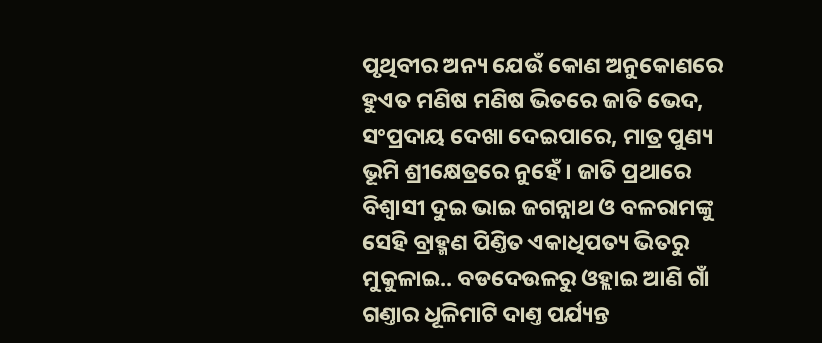ପୃଥିବୀର ଅନ୍ୟ ଯେଉଁ କୋଣ ଅନୁକୋଣରେ ହୁଏତ ମଣିଷ ମଣିଷ ଭିତରେ ଜାତି ଭେଦ, ସଂପ୍ରଦାୟ ଦେଖା ଦେଇପାରେ, ମାତ୍ର ପୁଣ୍ୟ ଭୂମି ଶ୍ରୀକ୍ଷେତ୍ରରେ ନୁହେଁ । ଜାତି ପ୍ରଥାରେ ବିଶ୍ୱାସୀ ଦୁଇ ଭାଇ ଜଗନ୍ନାଥ ଓ ବଳରାମଙ୍କୁ ସେହି ବ୍ରାହ୍ମଣ ପିଣ୍ତିତ ଏକାଧିପତ୍ୟ ଭିତରୁ ମୁକୁଳାଇ.. ବଡଦେଉଳରୁ ଓହ୍ଲାଇ ଆଣି ଗାଁ ଗଣ୍ତାର ଧୂଳିମାଟି ଦାଣ୍ତ ପର୍ଯ୍ୟନ୍ତ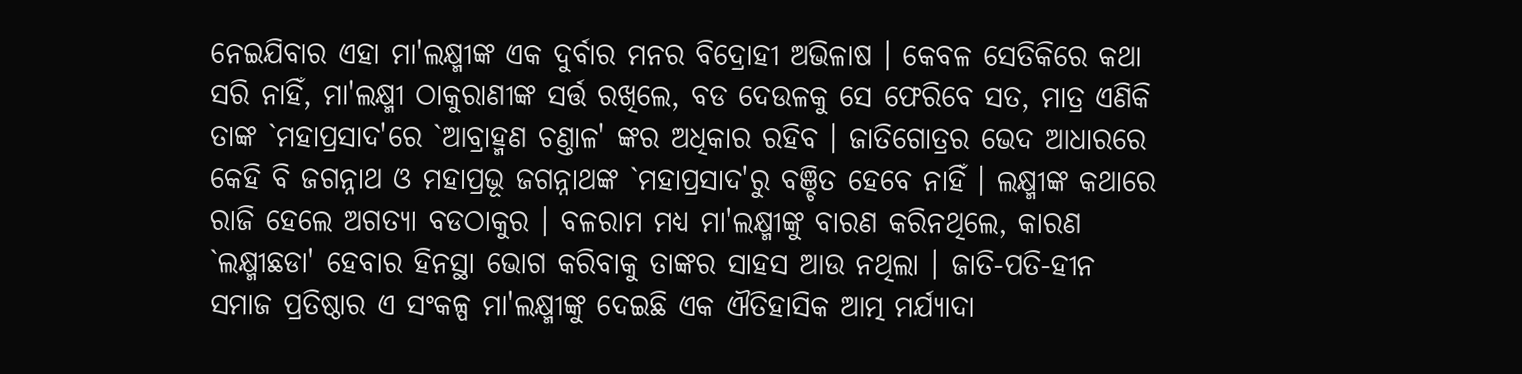ନେଇଯିବାର ଏହା ମା'ଲକ୍ଷ୍ମୀଙ୍କ ଏକ ଦୁର୍ବାର ମନର ବିଦ୍ରୋହୀ ଅଭିଳାଷ । କେବଳ ସେତିକିରେ କଥା ସରି ନାହିଁ, ମା'ଲକ୍ଷ୍ମୀ ଠାକୁରାଣୀଙ୍କ ସର୍ତ୍ତ ରଖିଲେ, ବଡ ଦେଉଳକୁ ସେ ଫେରିବେ ସତ, ମାତ୍ର ଏଣିକି ତାଙ୍କ `ମହାପ୍ରସାଦ'ରେ `ଆବ୍ରାହ୍ମଣ ଚଣ୍ତାଳ' ଙ୍କର ଅଧିକାର ରହିବ । ଜାତିଗୋତ୍ରର ଭେଦ ଆଧାରରେ କେହି ବି ଜଗନ୍ନାଥ ଓ ମହାପ୍ରଭୂ ଜଗନ୍ନାଥଙ୍କ `ମହାପ୍ରସାଦ'ରୁ ବଞ୍ଚିତ ହେବେ ନାହିଁ । ଲକ୍ଷ୍ମୀଙ୍କ କଥାରେ ରାଜି ହେଲେ ଅଗତ୍ୟା ବଡଠାକୁର । ବଳରାମ ମଧ୍ୟ ମା'ଲକ୍ଷ୍ମୀଙ୍କୁ ବାରଣ କରିନଥିଲେ, କାରଣ `ଲକ୍ଷ୍ମୀଛଡା' ହେବାର ହିନସ୍ଥା ଭୋଗ କରିବାକୁ ତାଙ୍କର ସାହସ ଆଉ ନଥିଲା । ଜାତି-ପତି-ହୀନ ସମାଜ ପ୍ରତିଷ୍ଠାର ଏ ସଂକଳ୍ପ ମା'ଲକ୍ଷ୍ମୀଙ୍କୁ ଦେଇଛି ଏକ ଐତିହାସିକ ଆତ୍ମ ମର୍ଯ୍ୟାଦା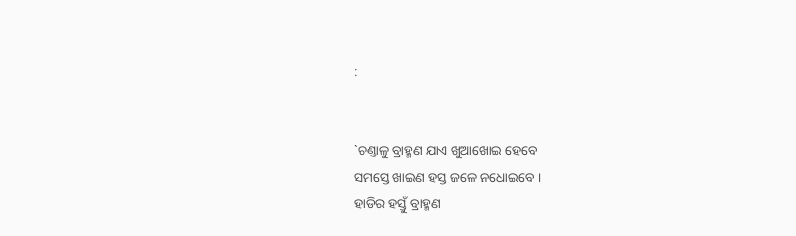:


`ଚଣ୍ତାଳୁ ବ୍ରାହ୍ମଣ ଯାଏ ଖୁଆଖୋଇ ହେବେ
ସମସ୍ତେ ଖାଇଣ ହସ୍ତ ଜଳେ ନଧୋଇବେ ।
ହାଡିର ହସ୍ତୁଁ ବ୍ରାହ୍ମଣ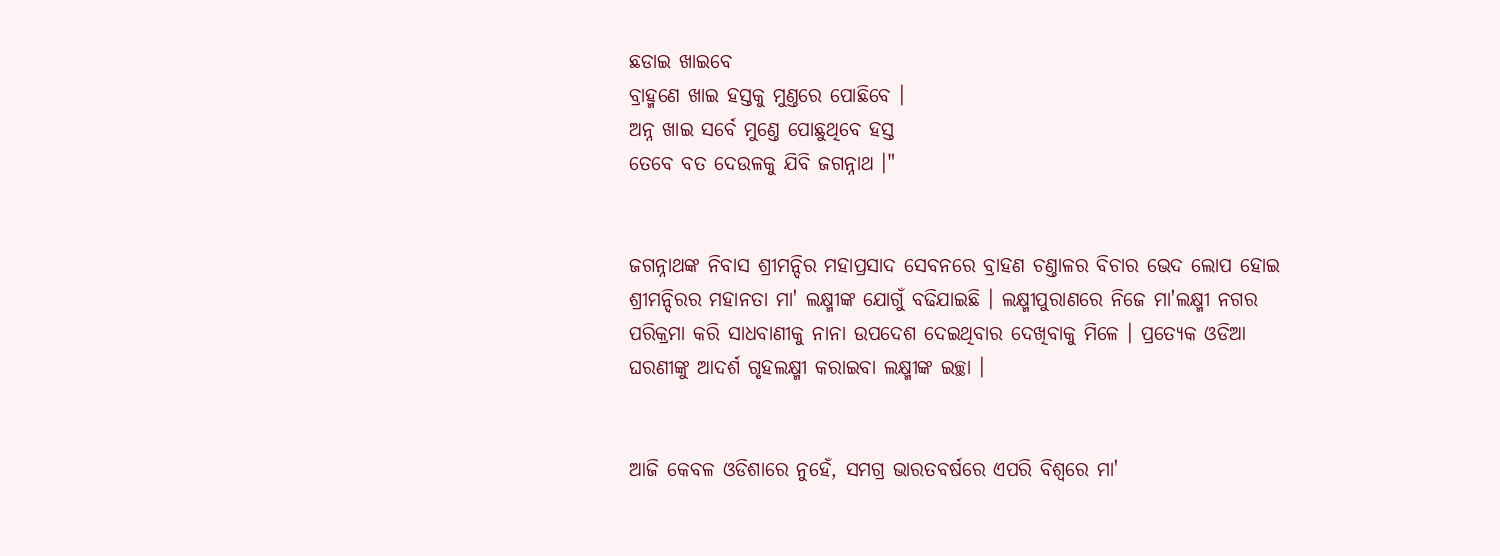ଛଡାଇ ଖାଇବେ
ବ୍ରାହ୍ମଣେ ଖାଇ ହସ୍ତକୁ ମୁଣ୍ତରେ ପୋଛିବେ ।
ଅନ୍ନ ଖାଇ ସର୍ବେ ମୁଣ୍ତେ ପୋଛୁଥିବେ ହସ୍ତ
ତେବେ ବତ ଦେଉଳକୁ ଯିବି ଜଗନ୍ନାଥ ।"


ଜଗନ୍ନାଥଙ୍କ ନିବାସ ଶ୍ରୀମନ୍ଦିର ମହାପ୍ରସାଦ ସେବନରେ ବ୍ରାହଣ ଚଣ୍ତାଳର ବିଚାର ଭେଦ ଲୋପ ହୋଇ ଶ୍ରୀମନ୍ଦିରର ମହାନତା ମା' ଲକ୍ଷ୍ମୀଙ୍କ ଯୋଗୁଁ ବଢିଯାଇଛି । ଲକ୍ଷ୍ମୀପୁରାଣରେ ନିଜେ ମା'ଲକ୍ଷ୍ମୀ ନଗର ପରିକ୍ରମା କରି ସାଧବାଣୀକୁ ନାନା ଉପଦେଶ ଦେଇଥିବାର ଦେଖିବାକୁ ମିଳେ । ପ୍ରତ୍ୟେକ ଓଡିଆ ଘରଣୀଙ୍କୁ ଆଦର୍ଶ ଗୃହଲକ୍ଷ୍ମୀ କରାଇବା ଲକ୍ଷ୍ମୀଙ୍କ ଇଚ୍ଛା ।


ଆଜି କେବଳ ଓଡିଶାରେ ନୁହେଁ, ସମଗ୍ର ଭାରତବର୍ଷରେ ଏପରି ବିଶ୍ୱରେ ମା'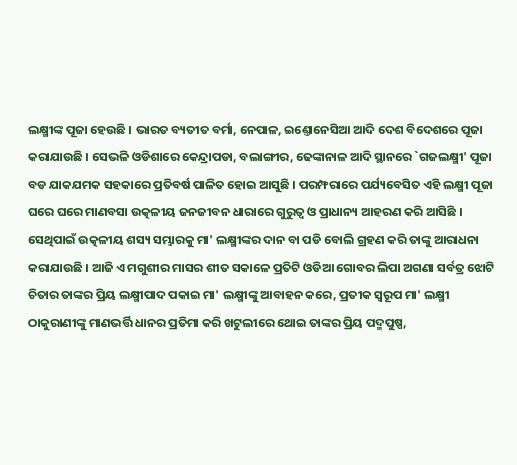ଲକ୍ଷ୍ମୀଙ୍କ ପୂଜା ହେଉଛି । ଭାରତ ବ୍ୟତୀତ ବର୍ମା, ନେପାଳ, ଇଣ୍ତୋନେସିଆ ଆଦି ଦେଶ ବିଦେଶରେ ପୂଜା କରାଯାଉଛି । ସେଭଳି ଓଡିଶାରେ କେନ୍ଦ୍ରାପଡା, ବଲାଙ୍ଗୀର, ଢେଙ୍କାନାଳ ଆଦି ସ୍ଥାନରେ `ଗଜଲକ୍ଷ୍ମୀ' ପୂଜା ବଡ ଯାକଯମକ ସହକାରେ ପ୍ରତିବର୍ଷ ପାଳିତ ହୋଇ ଆସୁଛି । ପରମ୍ଫରାରେ ପର୍ଯ୍ୟବେସିତ ଏହି ଲକ୍ଷ୍ମୀ ପୂଜା ଘରେ ଘରେ ମାଣବସା ଉତ୍କଳୀୟ ଜନଜୀବନ ଧାରାରେ ଗୁରୁତ୍ୱ ଓ ପ୍ରାଧାନ୍ୟ ଆହରଣ କରି ଆସିଛି । ସେଥିପାଇଁ ଉତ୍କଳୀୟ ଶସ୍ୟ ସମ୍ଭାରକୁ ମା' ଲକ୍ଷ୍ମୀଙ୍କର ଦାନ ବା ପଡି ବୋଲି ଗ୍ରହଣ କରି ତାଙ୍କୁ ଆରାଧନା କରାଯାଉଛି । ଆଜି ଏ ମଗୁଶୀର ମାସର ଶୀତ ସକାଳେ ପ୍ରତିଟି ଓଡିଆ ଗୋବର ଲିପା ଅଗଣା ସର୍ବତ୍ର ଝୋଟି ଚିତାର ତାଙ୍କର ପ୍ରିୟ ଲକ୍ଷ୍ମୀପାଦ ପକାଇ ମା' ଲକ୍ଷ୍ମୀଙ୍କୁ ଆବାହନ କରେ, ପ୍ରତୀକ ସ୍ୱରୂପ ମା' ଲକ୍ଷ୍ମୀ ଠାକୁରାଣୀଙ୍କୁ ମାଣଭର୍ତ୍ତି ଧାନର ପ୍ରତିମା କରି ଖଟୁଲୀରେ ଥୋଇ ତାଙ୍କର ପ୍ରିୟ ପଦ୍ମପୁଷ୍ପ,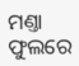ମଣ୍ତା ଫୁଲରେ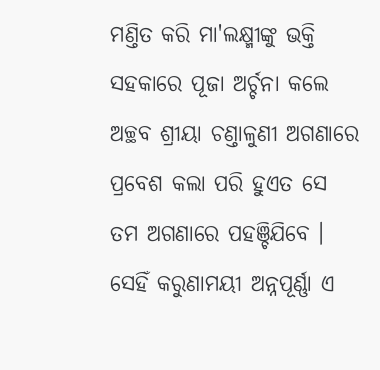ମଣ୍ତିତ କରି ମା'ଲକ୍ଷ୍ମୀଙ୍କୁ ଭକ୍ତି ସହକାରେ ପୂଜା ଅର୍ଚ୍ଚନା କଲେ ଅଚ୍ଛବ ଶ୍ରୀୟା ଚଣ୍ତାଳୁଣୀ ଅଗଣାରେ ପ୍ରବେଶ କଲା ପରି ହୁଏତ ସେ ତମ ଅଗଣାରେ ପହଞ୍ଚିଯିବେ । ସେହିଁ କରୁଣାମୟୀ ଅନ୍ନପୂର୍ଣ୍ଣା ଏ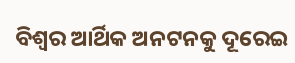ବିଶ୍ୱର ଆର୍ଥିକ ଅନଟନକୁ ଦୂରେଇ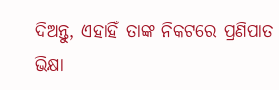ଦିଅନ୍ତୁ, ଏହାହିଁ ତାଙ୍କ ନିକଟରେ ପ୍ରଣିପାତ ଭିକ୍ଷା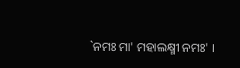`ନମଃ ମା' ମହାଲକ୍ଷ୍ମୀ ନମଃ' ।